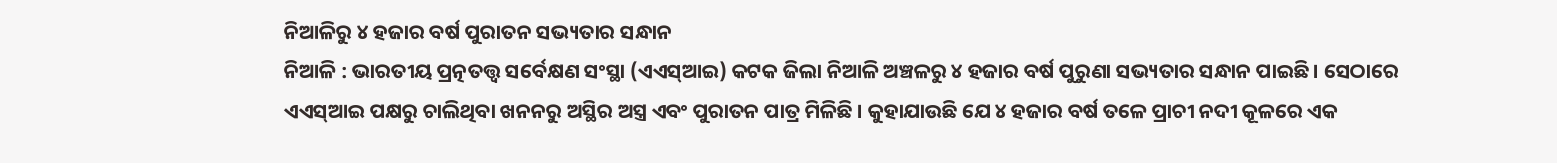ନିଆଳିରୁ ୪ ହଜାର ବର୍ଷ ପୁରାତନ ସଭ୍ୟତାର ସନ୍ଧାନ
ନିଆଳି : ଭାରତୀୟ ପ୍ରତ୍ନତତ୍ତ୍ୱ ସର୍ବେକ୍ଷଣ ସଂସ୍ଥା (ଏଏସ୍ଆଇ) କଟକ ଜିଲା ନିଆଳି ଅଞ୍ଚଳରୁ ୪ ହଜାର ବର୍ଷ ପୁରୁଣା ସଭ୍ୟତାର ସନ୍ଧାନ ପାଇଛି । ସେଠାରେ ଏଏସ୍ଆଇ ପକ୍ଷରୁ ଚାଲିଥିବା ଖନନରୁ ଅସ୍ଥିର ଅସ୍ତ୍ର ଏବଂ ପୁରାତନ ପାତ୍ର ମିଳିଛି । କୁହାଯାଉଛି ଯେ ୪ ହଜାର ବର୍ଷ ତଳେ ପ୍ରାଚୀ ନଦୀ କୂଳରେ ଏକ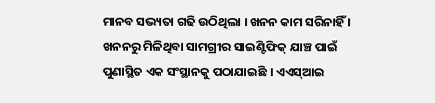ମାନବ ସଭ୍ୟତା ଗଢି ଉଠିଥିଲା । ଖନନ କାମ ସରିନାହିଁ । ଖନନରୁ ମିଳିଥିବା ସାମଗ୍ରୀର ସାଇଣ୍ଟିଫିକ୍ ଯାଞ୍ଚ ପାଇଁ ପୁଣାସ୍ଥିତ ଏକ ସଂସ୍ଥାନକୁ ପଠାଯାଇଛି । ଏଏସ୍ଆଇ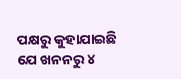ପକ୍ଷରୁ କୁହାଯାଇଛି ଯେ ଖନନରୁ ୪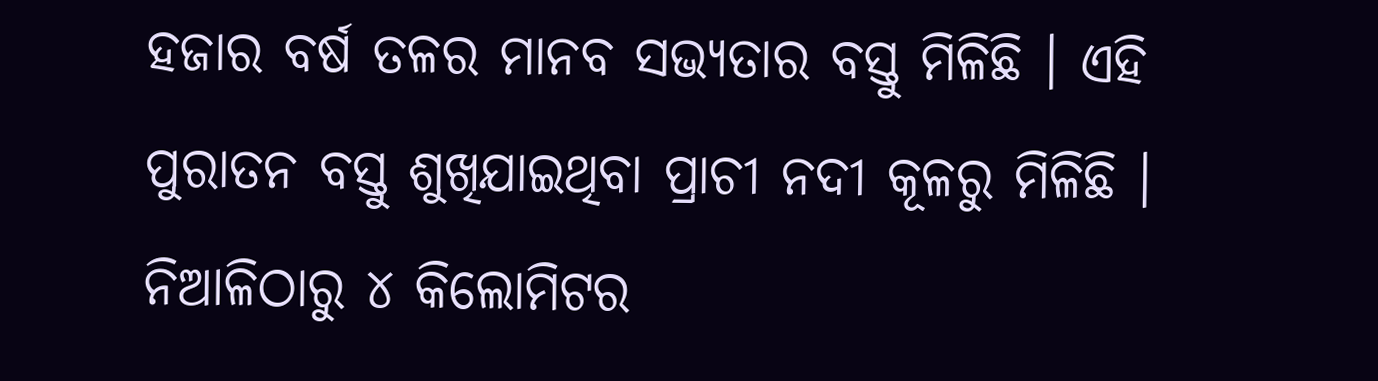ହଜାର ବର୍ଷ ତଳର ମାନବ ସଭ୍ୟତାର ବସ୍ତୁ ମିଳିଛି । ଏହି ପୁରାତନ ବସ୍ତୁ ଶୁଖିଯାଇଥିବା ପ୍ରାଚୀ ନଦୀ କୂଳରୁ ମିଳିଛି । ନିଆଳିଠାରୁ ୪ କିଲୋମିଟର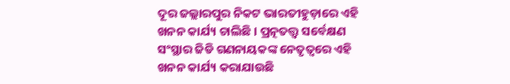ଦୂର ଜଲ୍ଲାରପୁର ନିକଟ ଭାରତୀହୁଡ଼ାରେ ଏହି ଖନନ କାର୍ଯ୍ୟ ଚାଲିଛି । ପ୍ରତ୍ନତତ୍ତ୍ୱ ସର୍ବେକ୍ଷଣ ସଂସ୍ଥାର ଜିଡି ଗଣନାୟକଙ୍କ ନେତୃତ୍ୱରେ ଏହି ଖନନ କାର୍ଯ୍ୟ କରାଯାଉଛି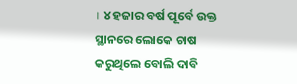। ୪ ହଜାର ବର୍ଷ ପୂର୍ବେ ଉକ୍ତ ସ୍ଥାନରେ ଲୋକେ ଚାଷ କରୁଥିଲେ ବୋଲି ଦାବି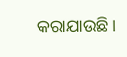କରାଯାଉଛି ।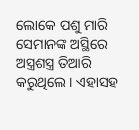ଲୋକେ ପଶୁ ମାରି ସେମାନଙ୍କ ଅସ୍ଥିରେ ଅସ୍ତ୍ରଶସ୍ତ୍ର ତିଆରି କରୁଥିଲେ । ଏହାସହ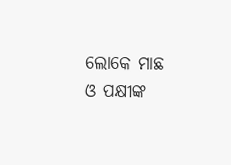ଲୋକେ ମାଛ ଓ ପକ୍ଷୀଙ୍କ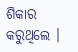ଶିକାର କରୁଥିଲେ ।